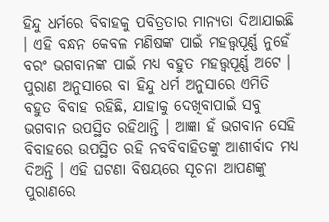ହିନ୍ଦୁ ଧର୍ମରେ ବିବାହକୁ ପବିତ୍ରତାର ମାନ୍ୟତା ଦିଆଯାଇଛି । ଏହି ବନ୍ଧନ କେବଳ ମଣିଷଙ୍କ ପାଇଁ ମହତ୍ତ୍ୱପୂର୍ଣ୍ଣ ନୁହେଁ ବରଂ ଭଗବାନଙ୍କ ପାଇଁ ମଧ୍ୟ ବହୁତ ମହତ୍ତ୍ୱପୂର୍ଣ୍ଣ ଅଟେ । ପୁରାଣ ଅନୁସାରେ ବା ହିନ୍ଦୁ ଧର୍ମ ଅନୁସାରେ ଏମିତି ବହୁତ ବିବାହ ରହିଛି, ଯାହାକୁ ଦେଖିବାପାଇଁ ସବୁ ଭଗବାନ ଉପସ୍ଥିତ ରହିଥାନ୍ତି । ଆଜ୍ଞା ହଁ ଭଗବାନ ସେହି ବିବାହରେ ଉପସ୍ଥିତ ରହି ନବବିବାହିତଙ୍କୁ ଆଶୀର୍ବାଦ ମଧ୍ୟ ଦିଅନ୍ତି । ଏହି ଘଟଣା ବିଷୟରେ ସୂଚନା ଆପଣଙ୍କୁ ପୁରାଣରେ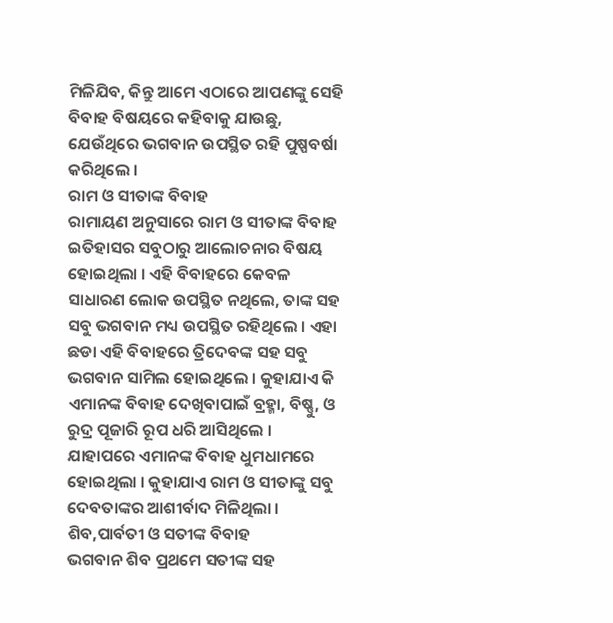ମିଳିଯିବ, କିନ୍ତୁ ଆମେ ଏଠାରେ ଆପଣଙ୍କୁ ସେହି ବିବାହ ବିଷୟରେ କହିବାକୁ ଯାଉଛୁ, ଯେଉଁଥିରେ ଭଗବାନ ଉପସ୍ଥିତ ରହି ପୁଷ୍ପବର୍ଷା କରିଥିଲେ ।
ରାମ ଓ ସୀତାଙ୍କ ବିବାହ
ରାମାୟଣ ଅନୁସାରେ ରାମ ଓ ସୀତାଙ୍କ ବିବାହ ଇତିହାସର ସବୁଠାରୁ ଆଲୋଚନାର ବିଷୟ ହୋଇଥିଲା । ଏହି ବିବାହରେ କେବଳ ସାଧାରଣ ଲୋକ ଉପସ୍ଥିତ ନଥିଲେ, ତାଙ୍କ ସହ ସବୁ ଭଗବାନ ମଧ୍ୟ ଉପସ୍ଥିତ ରହିଥିଲେ । ଏହା ଛଡା ଏହି ବିବାହରେ ତ୍ରିଦେବଙ୍କ ସହ ସବୁ ଭଗବାନ ସାମିଲ ହୋଇଥିଲେ । କୁହାଯାଏ କି ଏମାନଙ୍କ ବିବାହ ଦେଖିବାପାଇଁ ବ୍ରହ୍ମା, ବିଷ୍ଣୁ, ଓ ରୁଦ୍ର ପୂଜାରି ରୂପ ଧରି ଆସିଥିଲେ । ଯାହାପରେ ଏମାନଙ୍କ ବିବାହ ଧୁମଧାମରେ ହୋଇଥିଲା । କୁହାଯାଏ ରାମ ଓ ସୀତାଙ୍କୁ ସବୁ ଦେବତାଙ୍କର ଆଶୀର୍ବାଦ ମିଳିଥିଲା ।
ଶିବ,ପାର୍ବତୀ ଓ ସତୀଙ୍କ ବିବାହ
ଭଗବାନ ଶିବ ପ୍ରଥମେ ସତୀଙ୍କ ସହ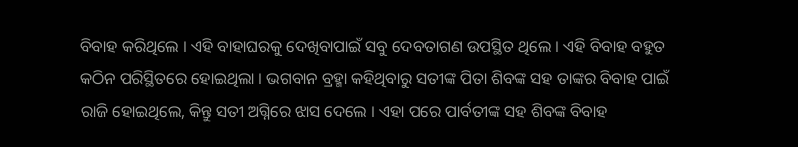ବିବାହ କରିଥିଲେ । ଏହି ବାହାଘରକୁ ଦେଖିବାପାଇଁ ସବୁ ଦେବତାଗଣ ଉପସ୍ଥିତ ଥିଲେ । ଏହି ବିବାହ ବହୁତ କଠିନ ପରିସ୍ଥିତରେ ହୋଇଥିଲା । ଭଗବାନ ବ୍ରହ୍ମା କହିଥିବାରୁ ସତୀଙ୍କ ପିତା ଶିବଙ୍କ ସହ ତାଙ୍କର ବିବାହ ପାଇଁ ରାଜି ହୋଇଥିଲେ, କିନ୍ତୁ ସତୀ ଅଗ୍ନିରେ ଝାସ ଦେଲେ । ଏହା ପରେ ପାର୍ବତୀଙ୍କ ସହ ଶିବଙ୍କ ବିବାହ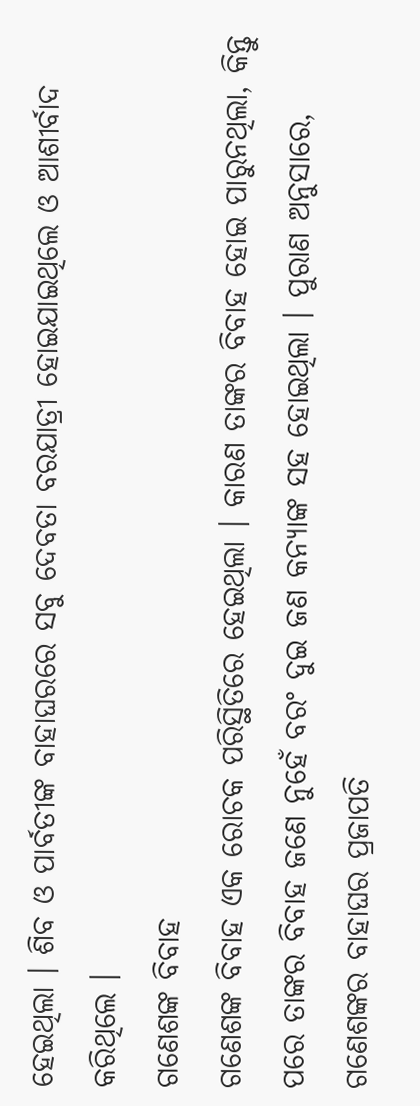ହେଇଥିଲା । ଶିବ ଓ ପାର୍ବତୀଙ୍କ ବାହାଘରରେ ସବୁ ଦେବତା ବରଯାତ୍ରୀ ହୋଇଯାଇଥିଲେ ଓ ଆଶୀର୍ବାଦ କରିଥିଲେ ।
ଗଣେଶଙ୍କ ବିବାହ
ଗଣେଶଙ୍କ ବିବାହ ଏକ ରୋଚକ ପରିସ୍ଥିତିରେ ହେଇଥିଲା । କାରଣ ତାଙ୍କର ବିବାହ ହୋଇ ପାରୁନଥିଲା, କିନ୍ତୁ ପରେ ତାଙ୍କର ବିବାହ ଜଣେ ନୁହେଁ ବରଂ ଦୁଇ ଜଣ କନ୍ୟାଙ୍କ ସହ ହୋଇଥିଲା । ପୁରାଣ ଅନୁସାରେ, ଗଣେଶଙ୍କର ବାହାଘର ପ୍ରଜାପତି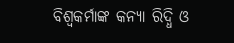ବିଶ୍ଵକର୍ମାଙ୍କ କନ୍ୟା ରିଦ୍ଧି ଓ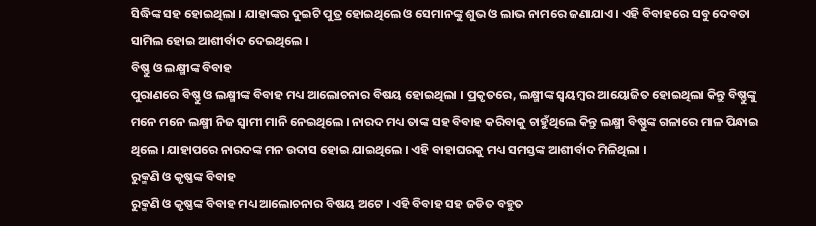ସିଦ୍ଧିଙ୍କ ସହ ହୋଇଥିଲା । ଯାହାଙ୍କର ଦୁଇଟି ପୁତ୍ର ହୋଇଥିଲେ ଓ ସେମାନଙ୍କୁ ଶୁଭ ଓ ଲାଭ ନାମରେ ଜଣାଯାଏ । ଏହି ବିବାହରେ ସବୁ ଦେବତା ସାମିଲ ହୋଇ ଆଶୀର୍ବାଦ ଦେଇଥିଲେ ।
ବିଷ୍ଣୁ ଓ ଲକ୍ଷ୍ମୀଙ୍କ ବିବାହ
ପୁରାଣରେ ବିଷ୍ଣୁ ଓ ଲକ୍ଷ୍ମୀଙ୍କ ବିବାହ ମଧ୍ୟ ଆଲୋଚନାର ବିଷୟ ହୋଇଥିଲା । ପ୍ରକୃତରେ, ଲକ୍ଷ୍ମୀଙ୍କ ସ୍ୱୟମ୍ବର ଆୟୋଜିତ ହୋଇଥିଲା କିନ୍ତୁ ବିଷ୍ଣୁଙ୍କୁ ମନେ ମନେ ଲକ୍ଷ୍ମୀ ନିଜ ସ୍ଵାମୀ ମାନି ନେଇଥିଲେ । ନାରଦ ମଧ୍ୟ ତାଙ୍କ ସହ ବିବାହ କରିବାକୁ ଚାହୁଁଥିଲେ କିନ୍ତୁ ଲକ୍ଷ୍ମୀ ବିଷ୍ଣୁଙ୍କ ଗଳାରେ ମାଳ ପିନ୍ଧାଇ ଥିଲେ । ଯାହାପରେ ନାରଦଙ୍କ ମନ ଉଦାସ ହୋଇ ଯାଇଥିଲେ । ଏହି ବାହାଘରକୁ ମଧ୍ୟ ସମସ୍ତଙ୍କ ଆଶୀର୍ବାଦ ମିଳିଥିଲା ।
ରୁକ୍ମଣି ଓ କୃଷ୍ଣଙ୍କ ବିବାହ
ରୁକ୍ମଣି ଓ କୃଷ୍ଣଙ୍କ ବିବାହ ମଧ୍ୟ ଆଲୋଚନାର ବିଷୟ ଅଟେ । ଏହି ବିବାହ ସହ ଜଡିତ ବହୁତ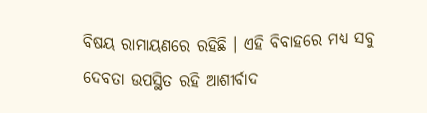ବିଷୟ ରାମାୟଣରେ ରହିଛି । ଏହି ବିବାହରେ ମଧ୍ୟ ସବୁ ଦେବତା ଉପସ୍ଥିତ ରହି ଆଶୀର୍ବାଦ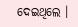ଦେଇଥିଲେ ।